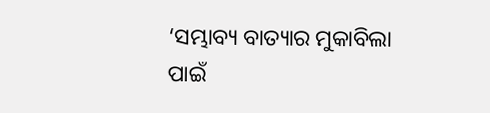‘ସମ୍ଭାବ୍ୟ ବାତ୍ୟାର ମୁକାବିଲା ପାଇଁ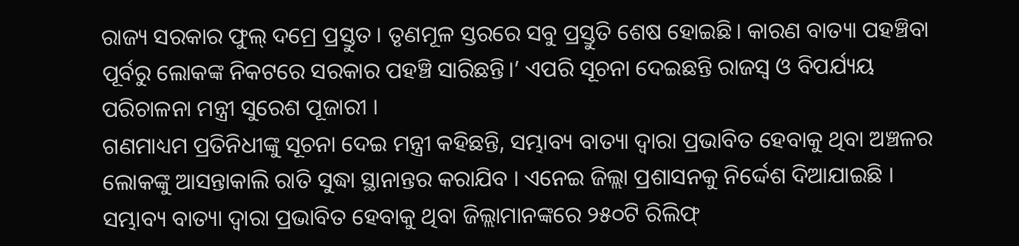ରାଜ୍ୟ ସରକାର ଫୁଲ୍ ଦମ୍ରେ ପ୍ରସ୍ତୁତ । ତୃଣମୂଳ ସ୍ତରରେ ସବୁ ପ୍ରସ୍ତୁତି ଶେଷ ହୋଇଛି। କାରଣ ବାତ୍ୟା ପହଞ୍ଚିବା ପୂର୍ବରୁ ଲୋକଙ୍କ ନିକଟରେ ସରକାର ପହଞ୍ଚି ସାରିଛନ୍ତି।’ ଏପରି ସୂଚନା ଦେଇଛନ୍ତି ରାଜସ୍ୱ ଓ ବିପର୍ଯ୍ୟୟ ପରିଚାଳନା ମନ୍ତ୍ରୀ ସୁରେଶ ପୂଜାରୀ ।
ଗଣମାଧ୍ୟମ ପ୍ରତିନିଧୀଙ୍କୁ ସୂଚନା ଦେଇ ମନ୍ତ୍ରୀ କହିଛନ୍ତି, ସମ୍ଭାବ୍ୟ ବାତ୍ୟା ଦ୍ୱାରା ପ୍ରଭାବିତ ହେବାକୁ ଥିବା ଅଞ୍ଚଳର ଲୋକଙ୍କୁ ଆସନ୍ତାକାଲି ରାତି ସୁଦ୍ଧା ସ୍ଥାନାନ୍ତର କରାଯିବ । ଏନେଇ ଜିଲ୍ଲା ପ୍ରଶାସନକୁ ନିର୍ଦ୍ଦେଶ ଦିଆଯାଇଛି ।
ସମ୍ଭାବ୍ୟ ବାତ୍ୟା ଦ୍ୱାରା ପ୍ରଭାବିତ ହେବାକୁ ଥିବା ଜିଲ୍ଲାମାନଙ୍କରେ ୨୫୦ଟି ରିଲିଫ୍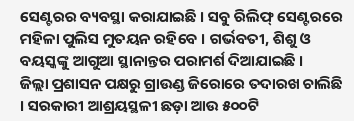ସେଣ୍ଟରର ବ୍ୟବସ୍ଥା କରାଯାଇଛି । ସବୁ ରିଲିଫ୍ ସେଣ୍ଟରରେ ମହିଳା ପୁଲିସ ମୁତୟନ ରହିବେ । ଗର୍ଭବତୀ, ଶିଶୁ ଓ ବୟସ୍କଙ୍କୁ ଆଗୁଆ ସ୍ଥାନାନ୍ତର ପରାମର୍ଶ ଦିଆଯାଇଛି ।
ଜିଲ୍ଲା ପ୍ରଶାସନ ପକ୍ଷରୁ ଗ୍ରାଉଣ୍ଡ ଜିରୋରେ ତଦାରଖ ଚାଲିଛି । ସରକାରୀ ଆଶ୍ରୟସ୍ଥଳୀ ଛଡ଼ା ଆଉ ୫୦୦ଟି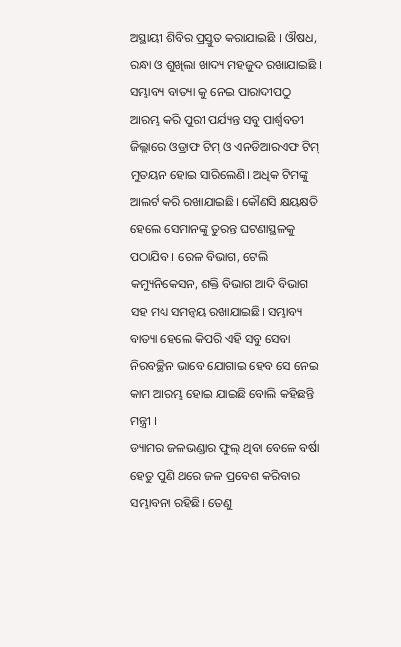ଅସ୍ଥାୟୀ ଶିବିର ପ୍ରସ୍ତୁତ କରାଯାଇଛି । ଔଷଧ, ରନ୍ଧା ଓ ଶୁଖିଲା ଖାଦ୍ୟ ମହଜୁଦ ରଖାଯାଇଛି ।
ସମ୍ଭାବ୍ୟ ବାତ୍ୟା କୁ ନେଇ ପାରାଦୀପଠୁ ଆରମ୍ଭ କରି ପୁରୀ ପର୍ଯ୍ୟନ୍ତ ସବୁ ପାର୍ଶ୍ୱବତୀ ଜିଲ୍ଲାରେ ଓଡ୍ରାଫ ଟିମ୍ ଓ ଏନଡିଆରଏଫ ଟିମ୍ ମୁତୟନ ହୋଇ ସାରିଲେଣି। ଅଧିକ ଟିମଙ୍କୁ ଆଲର୍ଟ କରି ରଖାଯାଇଛି। କୌଣସି କ୍ଷୟକ୍ଷତି ହେଲେ ସେମାନଙ୍କୁ ତୁରନ୍ତ ଘଟଣାସ୍ଥଳକୁ ପଠାଯିବ । ରେଳ ବିଭାଗ, ଟେଲି କମ୍ୟୁନିକେସନ, ଶକ୍ତି ବିଭାଗ ଆଦି ବିଭାଗ ସହ ମଧ୍ୟ ସମନ୍ୱୟ ରଖାଯାଇଛି। ସମ୍ଭାବ୍ୟ ବାତ୍ୟା ହେଲେ କିପରି ଏହି ସବୁ ସେବା ନିରବଚ୍ଛିନ ଭାବେ ଯୋଗାଇ ହେବ ସେ ନେଇ କାମ ଆରମ୍ଭ ହୋଇ ଯାଇଛି ବୋଲି କହିଛନ୍ତି ମନ୍ତ୍ରୀ ।
ଡ୍ୟାମର ଜଳଭଣ୍ଡାର ଫୁଲ୍ ଥିବା ବେଳେ ବର୍ଷା ହେତୁ ପୁଣି ଥରେ ଜଳ ପ୍ରବେଶ କରିବାର ସମ୍ଭାବନା ରହିଛି। ତେଣୁ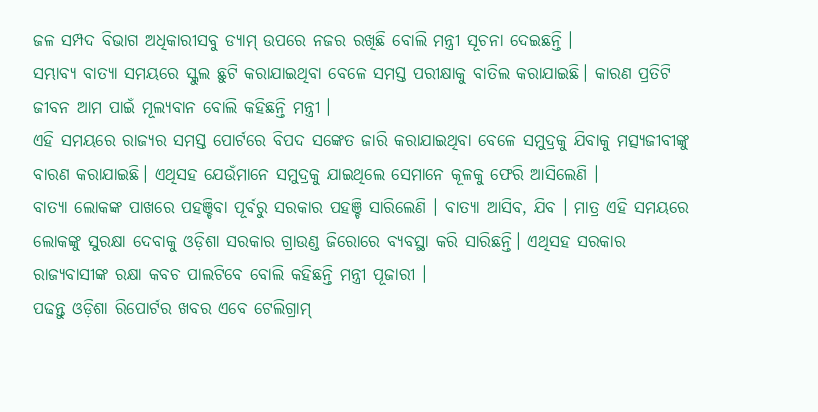ଜଳ ସମ୍ପଦ ବିଭାଗ ଅଧିକାରୀସବୁ ଡ୍ୟାମ୍ ଉପରେ ନଜର ରଖିଛି ବୋଲି ମନ୍ତ୍ରୀ ସୂଚନା ଦେଇଛନ୍ତି ।
ସମ୍ଭାବ୍ୟ ବାତ୍ୟା ସମୟରେ ସ୍କୁଲ ଛୁଟି କରାଯାଇଥିବା ବେଳେ ସମସ୍ତ ପରୀକ୍ଷାକୁ ବାତିଲ କରାଯାଇଛି। କାରଣ ପ୍ରତିଟି ଜୀବନ ଆମ ପାଇଁ ମୂଲ୍ୟବାନ ବୋଲି କହିଛନ୍ତି ମନ୍ତ୍ରୀ ।
ଏହି ସମୟରେ ରାଜ୍ୟର ସମସ୍ତ ପୋର୍ଟରେ ବିପଦ ସଙ୍କେତ ଜାରି କରାଯାଇଥିବା ବେଳେ ସମୁଦ୍ରକୁ ଯିବାକୁ ମତ୍ସ୍ୟଜୀବୀଙ୍କୁ ବାରଣ କରାଯାଇଛି। ଏଥିସହ ଯେଉଁମାନେ ସମୁଦ୍ରକୁ ଯାଇଥିଲେ ସେମାନେ କୂଳକୁ ଫେରି ଆସିଲେଣି ।
ବାତ୍ୟା ଲୋକଙ୍କ ପାଖରେ ପହଞ୍ଚିବା ପୂର୍ବରୁ ସରକାର ପହଞ୍ଚି ସାରିଲେଣି । ବାତ୍ୟା ଆସିବ, ଯିବ । ମାତ୍ର ଏହି ସମୟରେ ଲୋକଙ୍କୁ ସୁରକ୍ଷା ଦେବାକୁ ଓଡ଼ିଶା ସରକାର ଗ୍ରାଉଣ୍ଡ ଜିରୋରେ ବ୍ୟବସ୍ଥା କରି ସାରିଛନ୍ତି। ଏଥିସହ ସରକାର ରାଜ୍ୟବାସୀଙ୍କ ରକ୍ଷା କବଚ ପାଲଟିବେ ବୋଲି କହିଛନ୍ତି ମନ୍ତ୍ରୀ ପୂଜାରୀ ।
ପଢନ୍ତୁ ଓଡ଼ିଶା ରିପୋର୍ଟର ଖବର ଏବେ ଟେଲିଗ୍ରାମ୍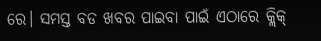ରେ। ସମସ୍ତ ବଡ ଖବର ପାଇବା ପାଇଁ ଏଠାରେ କ୍ଲିକ୍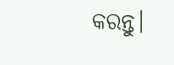କରନ୍ତୁ।